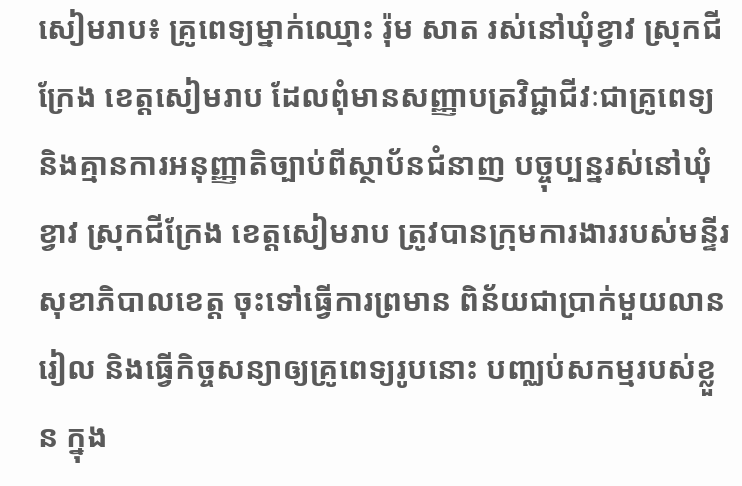សៀមរាប៖ គ្រូពេទ្យម្នាក់ឈ្មោះ រ៉ុម សាត រស់នៅឃុំខ្វាវ ស្រុកជីក្រែង ខេត្តសៀមរាប ដែលពុំមានសញ្ញាបត្រវិជ្ជាជីវៈជាគ្រូពេទ្យ និងគ្មានការអនុញ្ញាតិច្បាប់ពីស្ថាប័នជំនាញ បច្ចុប្បន្នរស់នៅឃុំខ្វាវ ស្រុកជីក្រែង ខេត្តសៀមរាប ត្រូវបានក្រុមការងាររបស់មន្ទីរសុខាភិបាលខេត្ត ចុះទៅធ្វើការព្រមាន ពិន័យជាប្រាក់មួយលានរៀល និងធ្វើកិច្ចសន្យាឲ្យគ្រូពេទ្យរូបនោះ បញ្ឈប់សកម្មរបស់ខ្លួន ក្នុង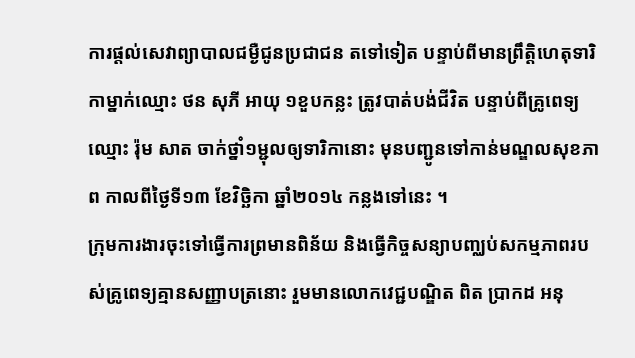ការផ្តល់សេវាព្យាបាលជម្ងឺជូនប្រជាជន តទៅទៀត បន្ទាប់ពីមានព្រឹត្តិហេតុទារិកាម្នាក់ឈ្មោះ ថន សុភី អាយុ ១ខួបកន្លះ ត្រូវបាត់បង់ជីវិត បន្ទាប់ពីគ្រូពេទ្យឈ្មោះ រ៉ុម សាត ចាក់ថ្នាំ១ម្ជុលឲ្យទារិកានោះ មុនបញ្ជូនទៅកាន់មណ្ឌលសុខភាព កាលពីថ្ងៃទី១៣ ខែវិច្ឆិកា ឆ្នាំ២០១៤ កន្លងទៅនេះ ។
ក្រុមការងារចុះទៅធ្វើការព្រមានពិន័យ និងធ្វើកិច្ចសន្យាបញ្ឈប់សកម្មភាពរបស់គ្រូពេទ្យគ្មានសញ្ញាបត្រនោះ រួមមានលោកវេជ្ជបណ្ឌិត ពិត ប្រាកដ អនុ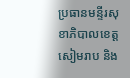ប្រធានមន្ទីរសុខាភិបាលខេត្តសៀមរាប និង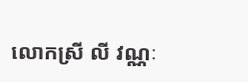លោកស្រី លី វណ្ណៈ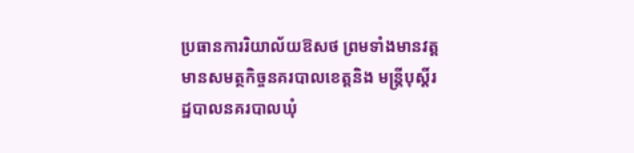ប្រធានការរិយាល័យឱសថ ព្រមទាំងមានវត្តមានសមត្ថកិច្ចនគរបាលខេត្តនិង មន្ត្រីបុស្តិ៍រដ្ឋបាលនគរបាលឃុំ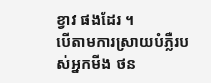ខ្វាវ ផងដែរ ។
បើតាមការស្រាយបំភ្លឺរបស់អ្នកមីង ថន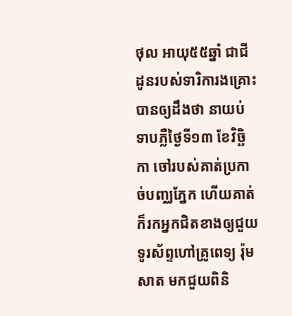ថុល អាយុ៥៥ឆ្នាំ ជាជីដូនរបស់ទារិការងគ្រោះបានឲ្យដឹងថា នាយប់ទាបភ្លឺថ្ងៃទី១៣ ខែវិច្ឆិកា ចៅរបស់គាត់ប្រកាច់បញ្ឈភ្នែក ហើយគាត់ក៏រកអ្នកជិតខាងឲ្យជួយទូរស័ព្ទហៅគ្រូពេទ្យ រ៉ុម សាត មកជួយពិនិ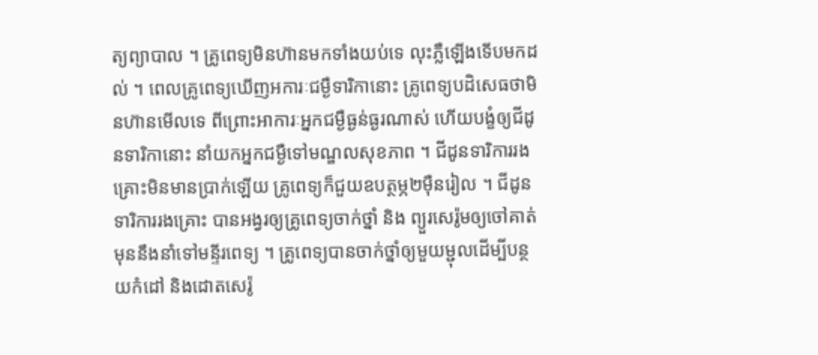ត្យព្យាបាល ។ គ្រូពេទ្យមិនហ៊ានមកទាំងយប់ទេ លុះភ្លឺឡើងទើបមកដល់ ។ ពេលគ្រូពេទ្យឃើញអការៈជម្ងឺទារិកានោះ គ្រូពេទ្យបដិសេធថាមិនហ៊ានមើលទេ ពីព្រោះអាការៈអ្នកជម្ងឺធ្ងន់ធ្ងរណាស់ ហើយបង្ខំឲ្យជីដូនទារិកានោះ នាំយកអ្នកជម្ងឺទៅមណ្ឌលសុខភាព ។ ជីដូនទារិការរងគ្រោះមិនមានប្រាក់ឡើយ គ្រូពេទ្យក៏ជួយឧបត្ថម្ភ២ម៉ឺនរៀល ។ ជីដូនទារិការរងគ្រោះ បានអង្វរឲ្យគ្រូពេទ្យចាក់ថ្នាំ និង ព្យួរសេរ៉ូមឲ្យចៅគាត់ មុននឹងនាំទៅមន្ទីរពេទ្យ ។ គ្រូពេទ្យបានចាក់ថ្នាំឲ្យមួយម្ជុលដើម្បីបន្ថយកំដៅ និងដោតសេរ៉ូ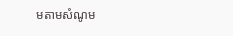មតាមសំណូម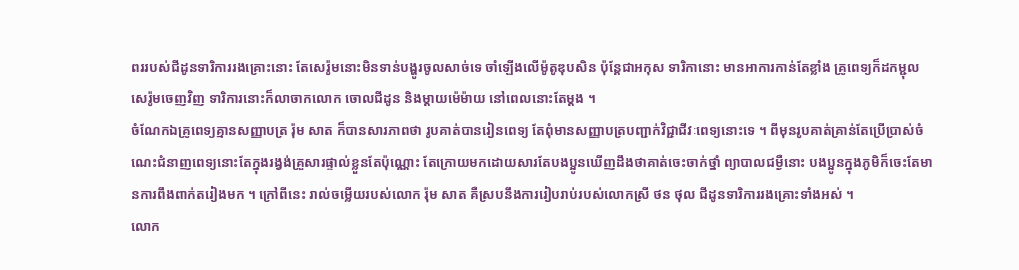ពររបស់ជីដូនទារិការរងគ្រោះនោះ តែសេរ៉ូមនោះមិនទាន់បង្ហូរចូលសាច់ទេ ចាំឡើងលើម៉ូតូឌុបសិន ប៉ុន្តែជាអកុស ទារិកានោះ មានអាការកាន់តែខ្លាំង គ្រូពេទ្យក៏ដកម្ជុលសេរ៉ូមចេញវិញ ទារិការនោះក៏លាចាកលោក ចោលជីដូន និងម្តាយម៉េម៉ាយ នៅពេលនោះតែម្តង ។
ចំណែកឯគ្រូពេទ្យគ្មានសញ្ញាបត្រ រ៉ុម សាត ក៏បានសារភាពថា រូបគាត់បានរៀនពេទ្យ តែពុំមានសញ្ញាបត្របញ្ជាក់វិជ្ជាជីវៈពេទ្យនោះទេ ។ ពីមុនរូបគាត់គ្រាន់តែប្រើប្រាស់ចំណេះជំនាញពេទ្យនោះតែក្នុងរង្វង់គ្រួសារផ្ទាល់ខ្លួនតែប៉ុណ្ណោះ តែក្រោយមកដោយសារតែបងប្អូនឃើញដឹងថាគាត់ចេះចាក់ថ្នាំ ព្យាបាលជម្ងឺនោះ បងប្អូនក្នុងភូមិក៏ចេះតែមានការពឹងពាក់តរៀងមក ។ ក្រៅពីនេះ រាល់ចម្លើយរបស់លោក រ៉ុម សាត គឺស្របនឹងការរៀបរាប់របស់លោកស្រី ថន ថុល ជីដូនទារិការរងគ្រោះទាំងអស់ ។
លោក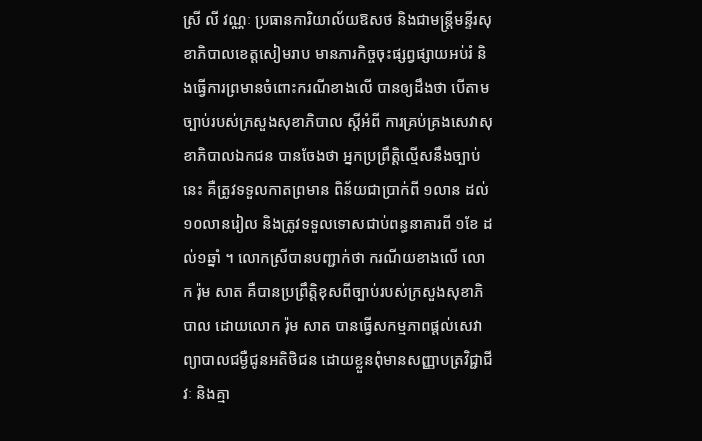ស្រី លី វណ្ណៈ ប្រធានការិយាល័យឱសថ និងជាមន្ត្រីមន្ទីរសុខាភិបាលខេត្តសៀមរាប មានភារកិច្ចចុះផ្សព្វផ្សាយអប់រំ និងធ្វើការព្រមានចំពោះករណីខាងលើ បានឲ្យដឹងថា បើតាមច្បាប់របស់ក្រសួងសុខាភិបាល ស្តីអំពី ការគ្រប់គ្រងសេវាសុខាភិបាលឯកជន បានចែងថា អ្នកប្រព្រឹត្តិល្មើសនឹងច្បាប់នេះ គឺត្រូវទទួលកាតព្រមាន ពិន័យជាប្រាក់ពី ១លាន ដល់ ១០លានរៀល និងត្រូវទទួលទោសជាប់ពន្ធនាគារពី ១ខែ ដល់១ឆ្នាំ ។ លោកស្រីបានបញ្ជាក់ថា ករណីយខាងលើ លោក រ៉ុម សាត គឺបានប្រព្រឹត្តិខុសពីច្បាប់របស់ក្រសួងសុខាភិបាល ដោយលោក រ៉ុម សាត បានធ្វើសកម្មភាពផ្តល់សេវាព្យាបាលជម្ងឺជូនអតិថិជន ដោយខ្លួនពុំមានសញ្ញាបត្រវិជ្ជាជីវៈ និងគ្មា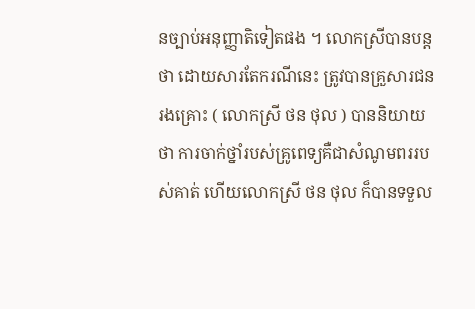នច្បាប់អនុញ្ញាតិទៀតផង ។ លោកស្រីបានបន្តថា ដោយសារតែករណីនេះ ត្រូវបានគ្រួសារជនរងគ្រោះ ( លោកស្រី ថន ថុល ) បាននិយាយថា ការចាក់ថ្នាំរបស់គ្រូពេទ្យគឺជាសំណូមពររបស់គាត់ ហើយលោកស្រី ថន ថុល ក៏បានទទួល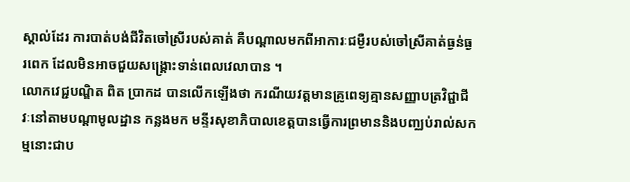ស្គាល់ដែរ ការបាត់បង់ជីវិតចៅស្រីរបស់គាត់ គឺបណ្តាលមកពីអាការៈជម្ងឺរបស់ចៅស្រីគាត់ធ្ងន់ធ្ងរពេក ដែលមិនអាចជួយសង្គ្រោះទាន់ពេលវេលាបាន ។
លោកវេជ្ជបណ្ឌិត ពិត ប្រាកដ បានលើកឡើងថា ករណីយវត្តមានគ្រូពេទ្យគ្មានសញ្ញាបត្រវិជ្ជាជីវៈនៅតាមបណ្តាមូលដ្ឋាន កន្លងមក មន្ទីរសុខាភិបាលខេត្តបានធ្វើការព្រមាននិងបញ្ឈប់រាល់សកម្មនោះជាប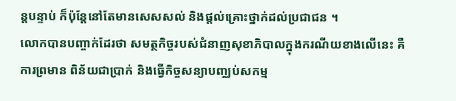ន្តបន្ទាប់ ក៏ប៉ុន្តែនៅតែមានសេសសល់ និងផ្តល់គ្រោះថ្នាក់ដល់ប្រជាជន ។
លោកបានបញ្ចាក់ដែរថា សមត្ថកិច្ចរបស់ជំនាញសុខាភិបាលក្នុងករណីយខាងលើនេះ គឺការព្រមាន ពិន័យជាប្រាក់ និងធ្វើកិច្ចសន្យាបញ្ឈប់សកម្ម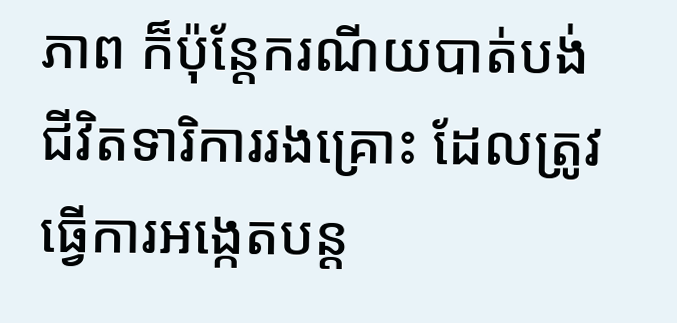ភាព ក៏ប៉ុន្តែករណីយបាត់បង់ជីវិតទារិការរងគ្រោះ ដែលត្រូវធ្វើការអង្កេតបន្ត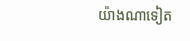យ៉ាងណាទៀត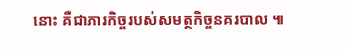នោះ គឺជាភារកិច្ចរបស់សមត្ថកិច្ចនគរបាល ៕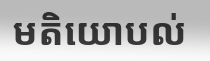មតិយោបល់